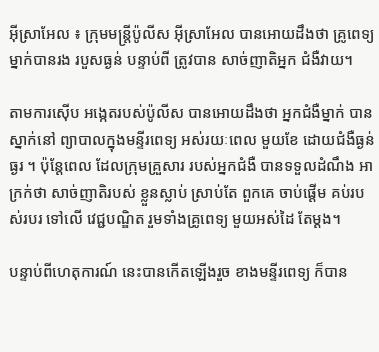អ៊ីស្រាអែល ៖ ក្រុមមន្រ្តីប៉ូលីស អ៊ីស្រាអែល បានអោយដឹងថា គ្រូពេទ្យ ម្នាក់បានរង របួសធ្ងន់ បន្ទាប់ពី ត្រូវបាន សាច់ញាតិអ្នក ជំងឺវាយ។

តាមការស៊ើប អង្កេតរបស់ប៉ូលីស បានអោយដឹងថា អ្នកជំងឺម្នាក់ បានស្នាក់នៅ ព្យាបាលក្នុងមន្ទីរពេទ្យ អស់រយៈពេល មួយខែ ដោយជំងឺធ្ងន់ធ្ងរ ។ ប៉ុន្តែពេល ដែលក្រុមគ្រួសារ របស់អ្នកជំងឺ បានទទួលដំណឹង អាក្រក់ថា សាច់ញាតិរបស់ ខ្លួនស្លាប់ ស្រាប់តែ ពួកគេ ចាប់ផ្តើម គប់របស់របរ ទៅលើ វេជ្ជបណ្ឌិត រួមទាំងគ្រូពេទ្យ មួយអស់ដៃ តែម្តង។

បន្ទាប់ពីហេតុការណ៍ នេះបានកើតឡើងរួច ខាងមន្ទីរពេទ្យ ក៏បាន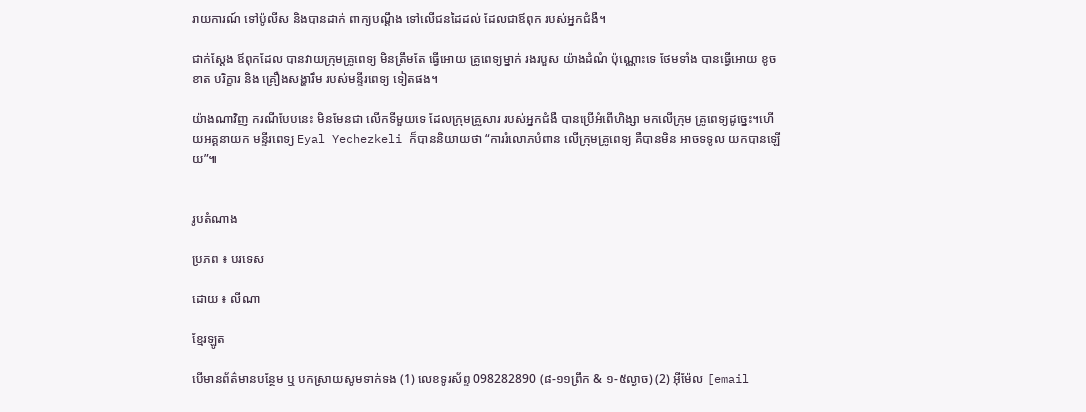រាយការណ៍ ទៅប៉ូលីស និងបានដាក់ ពាក្យបណ្តឹង ទៅលើជនដៃដល់ ដែលជាឪពុក របស់អ្នកជំងឺ។

ជាក់ស្តែង ឪពុកដែល បានវាយក្រុមគ្រូពេទ្យ មិនត្រឹមតែ ធ្វើអោយ គ្រូពេទ្យម្នាក់ រងរបួស យ៉ាងដំណំ ប៉ុណ្ណោះទេ ថែមទាំង បានធ្វើអោយ ខូចខាត បរិក្ខារ និង គ្រឿងសង្ហារឹម របស់មន្ទីរពេទ្យ ទៀតផង។

យ៉ាងណាវិញ ករណីបែបនេះ មិនមែនជា លើកទីមួយទេ ដែលក្រុមគ្រួសារ របស់អ្នកជំងឺ បានប្រើអំពើហិង្សា មកលើក្រុម គ្រូពេទ្យដូច្នេះ។ហើយអគ្គនាយក មន្ទីរពេទ្យ Eyal Yechezkeli ក៏បាននិយាយថា “ការរំលោភបំពាន លើក្រុមគ្រូពេទ្យ គឺបានមិន អាចទទូល យកបានឡើយ”៕


រូបតំណាង

ប្រភព ៖ បរទេស

ដោយ ៖ លីណា

ខ្មែរឡូត

បើមានព័ត៌មានបន្ថែម ឬ បកស្រាយសូមទាក់ទង (1) លេខទូរស័ព្ទ 098282890 (៨-១១ព្រឹក & ១-៥ល្ងាច) (2) អ៊ីម៉ែល [email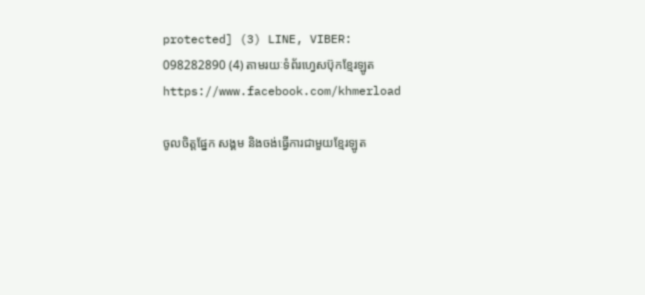protected] (3) LINE, VIBER: 098282890 (4) តាមរយៈទំព័រហ្វេសប៊ុកខ្មែរឡូត https://www.facebook.com/khmerload

ចូលចិត្តផ្នែក សង្គម និងចង់ធ្វើការជាមួយខ្មែរឡូត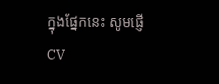ក្នុងផ្នែកនេះ សូមផ្ញើ CV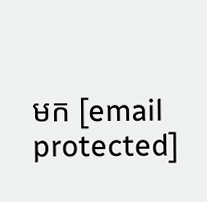មក [email protected]